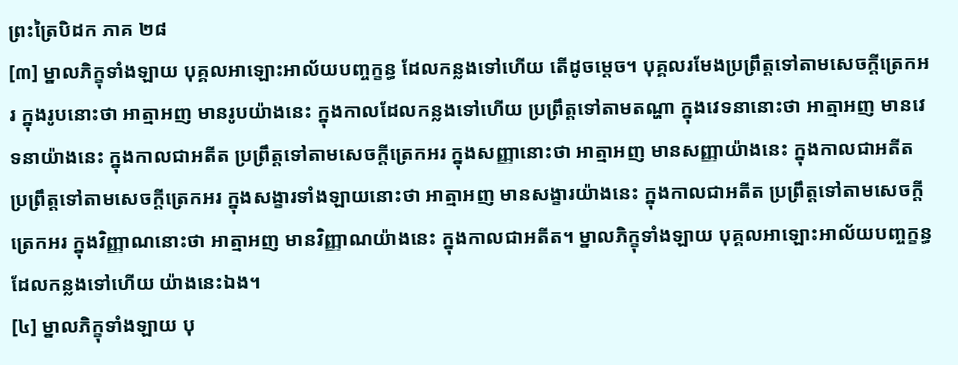ព្រះត្រៃបិដក ភាគ ២៨
[៣] ម្នាលភិក្ខុទាំងឡាយ បុគ្គលអាឡោះអាល័យបញ្ចក្ខន្ធ ដែលកន្លងទៅហើយ តើដូចម្តេច។ បុគ្គលរមែងប្រព្រឹត្តទៅតាមសេចក្តីត្រេកអរ ក្នុងរូបនោះថា អាត្មាអញ មានរូបយ៉ាងនេះ ក្នុងកាលដែលកន្លងទៅហើយ ប្រព្រឹត្តទៅតាមតណ្ហា ក្នុងវេទនានោះថា អាត្មាអញ មានវេទនាយ៉ាងនេះ ក្នុងកាលជាអតីត ប្រព្រឹត្តទៅតាមសេចក្តីត្រេកអរ ក្នុងសញ្ញានោះថា អាត្មាអញ មានសញ្ញាយ៉ាងនេះ ក្នុងកាលជាអតីត ប្រព្រឹត្តទៅតាមសេចក្តីត្រេកអរ ក្នុងសង្ខារទាំងឡាយនោះថា អាត្មាអញ មានសង្ខារយ៉ាងនេះ ក្នុងកាលជាអតីត ប្រព្រឹត្តទៅតាមសេចក្តីត្រេកអរ ក្នុងវិញ្ញាណនោះថា អាត្មាអញ មានវិញ្ញាណយ៉ាងនេះ ក្នុងកាលជាអតីត។ ម្នាលភិក្ខុទាំងឡាយ បុគ្គលអាឡោះអាល័យបញ្ចក្ខន្ធ ដែលកន្លងទៅហើយ យ៉ាងនេះឯង។
[៤] ម្នាលភិក្ខុទាំងឡាយ បុ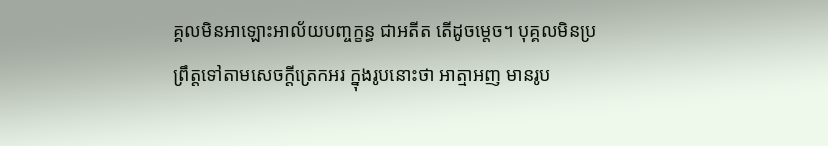គ្គលមិនអាឡោះអាល័យបញ្ចក្ខន្ធ ជាអតីត តើដូចម្តេច។ បុគ្គលមិនប្រព្រឹត្តទៅតាមសេចក្តីត្រេកអរ ក្នុងរូបនោះថា អាត្មាអញ មានរូប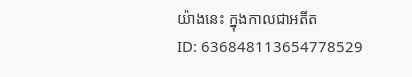យ៉ាងនេះ ក្នុងកាលជាអតីត
ID: 636848113654778529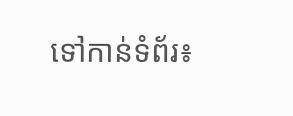ទៅកាន់ទំព័រ៖